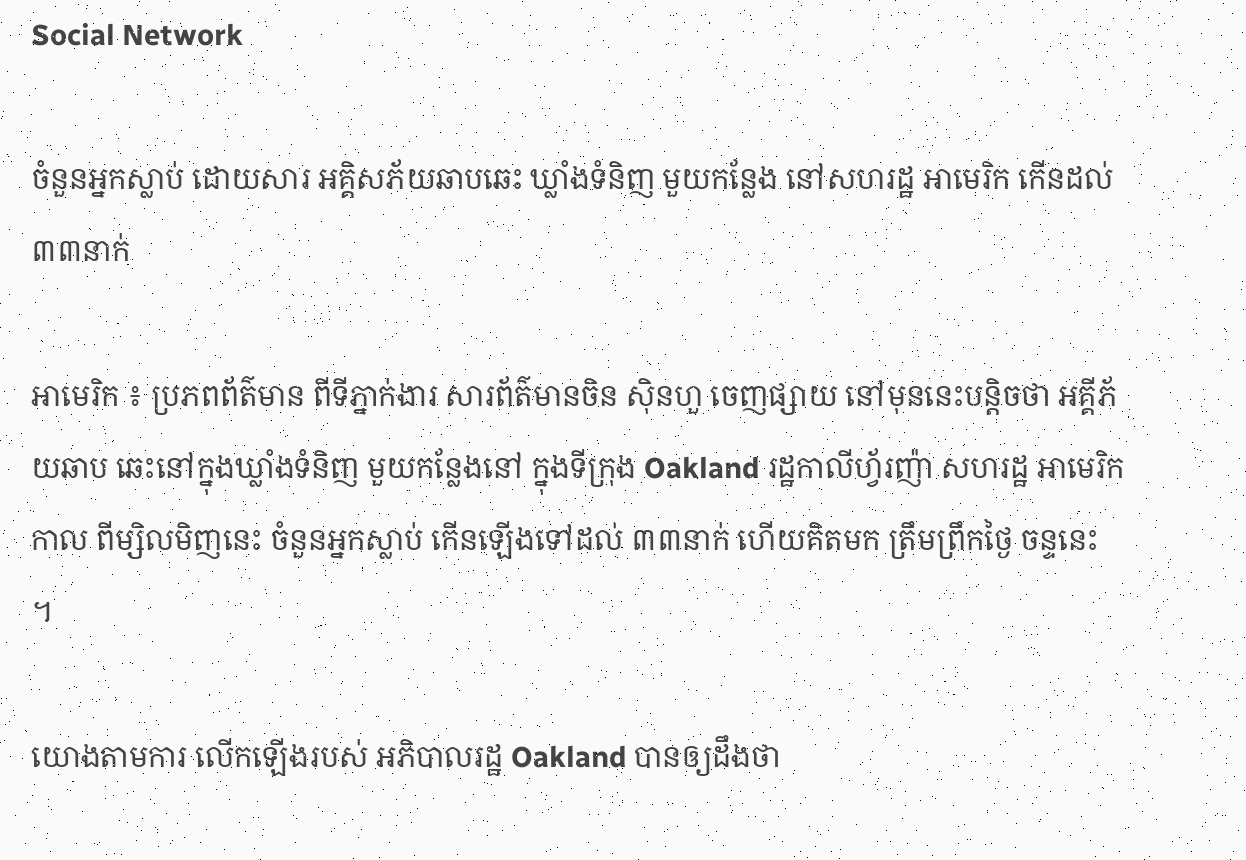Social Network

ចំនួនអ្នកស្លាប់ ដោយសារ អគ្គិសភ័យឆាបឆេះ ឃ្លាំងទំនិញ មួយកន្លែង នៅសហរដ្ឋ អាមេរិក កើនដល់ ៣៣នាក់

អាមេរិក ៖ ប្រភពព័ត៌មាន ពីទីភ្នាក់ងារ សារព័ត៌មានចិន ស៊ិនហួ ចេញផ្សាយ នៅមុននេះបន្ដិចថា អគ្គីភ័យឆាប ឆេះនៅក្នុងឃ្លាំងទំនិញ មួយកន្លែងនៅ ក្នុងទីក្រុង Oakland រដ្ឋកាលីហ្វ័រញ៉ា សហរដ្ឋ អាមេរិកកាល ពីម្សិលមិញនេះ ចំនួនអ្នកស្លាប់ កើនឡើងទៅដល់ ៣៣នាក់ ហើយគិតមក ត្រឹមព្រឹកថ្ងៃ ចន្ទនេះ ។

យោងតាមការ លើកឡើងរបស់ អភិបាលរដ្ឋ Oakland បានឲ្យដឹងថា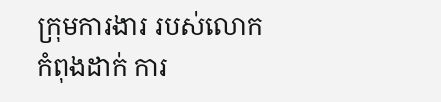ក្រុមការងារ របស់លោក កំពុងដាក់ ការ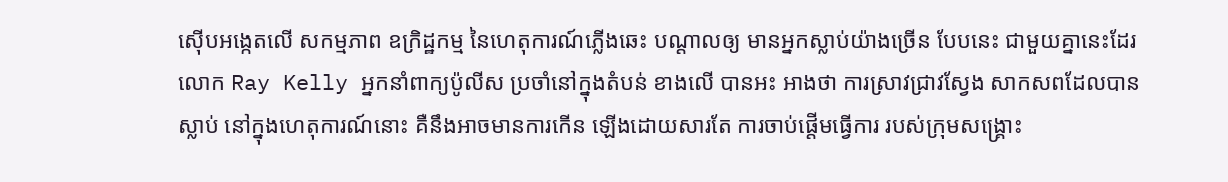ស៊ើបអង្កេតលើ សកម្មភាព ឧក្រិដ្ឋកម្ម នៃហេតុការណ៍ភ្លើងឆេះ បណ្ដាលឲ្យ មានអ្នកស្លាប់យ៉ាងច្រើន បែបនេះ ជាមួយគ្នានេះដែរ លោក Ray Kelly អ្នកនាំពាក្យប៉ូលីស ប្រចាំនៅក្នុងតំបន់ ខាងលើ បានអះ អាងថា ការស្រាវជ្រាវស្វែង សាកសពដែលបានស្លាប់ នៅក្នុងហេតុការណ៍នោះ គឺនឹងអាចមានការកើន ឡើងដោយសារតែ ការចាប់ផ្តើមធ្វើការ របស់ក្រុមសង្គ្រោះ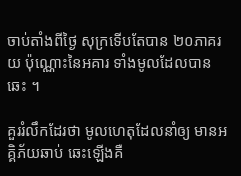ចាប់តាំងពីថ្ងៃ សុក្រទើបតែបាន ២០ភាគរយ ប៉ុណ្ណោះនៃអគារ ទាំងមូលដែលបានឆេះ ។

គួររំលឹកដែរថា មូលហេតុដែលនាំឲ្យ មានអគ្គិភ័យឆាប់ ឆេះឡើងគឺ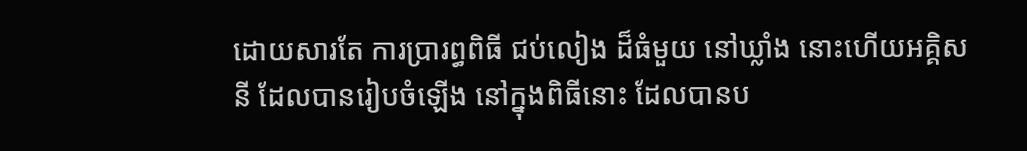ដោយសារតែ ការប្រារព្ធពិធី ជប់លៀង ដ៏ធំមួយ នៅឃ្លាំង នោះហើយអគ្គិសនី ដែលបានរៀបចំឡើង នៅក្នុងពិធីនោះ ដែលបានប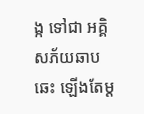ង្ក ទៅជា អគ្គិសភ័យឆាបឆេះ ឡើងតែម្ត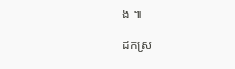ង ៕

ដកស្រ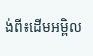ង់ពី៖ដើមអម្ពិល